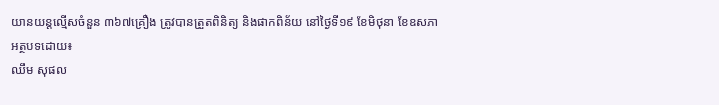យានយន្តល្មើសចំនួន ៣៦៧គ្រឿង ត្រូវបានត្រួតពិនិត្យ និងផាកពិន័យ នៅថ្ងៃទី១៩ ខែមិថុនា ខែឧសភា
អត្ថបទដោយ៖
ឈឹម សុផល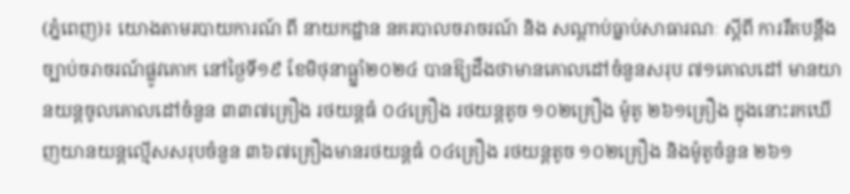(ភ្នំពេញ)៖ យោងតាមរបាយការណ៍ ពី នាយកដ្ឋាន នគរបាលចរាចរណ៍ និង សណ្តាប់ធ្នាប់សាធារណៈ ស្តីពី ការរឹតបន្ដឹងច្បាប់ចរាចរណ៍ផ្លូវគោក នៅថ្ងៃទី១៩ ខែមិថុនាធ្ឆ្នាំ២០២៤ បានឱ្យដឹងថាមានគោលដៅចំនួនសរុប ៧១គោលដៅ មានយានយន្តចូលគោលដៅចំនួន ៣៣៧គ្រឿង រថយន្តធំ ០៤គ្រឿង រថយន្តតូច ១០២គ្រឿង ម៉ូតូ ២៦១គ្រឿង ក្នុងនោះរកឃើញយានយន្តល្មើសសរុបចំនួន ៣៦៧គ្រឿងមានរថយន្តធំ ០៤គ្រឿង រថយន្តតូច ១០២គ្រឿង និងម៉ូតូចំនួន ២៦១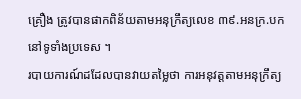គ្រឿង ត្រូវបានផាកពិន័យតាមអនុក្រឹត្យលេខ ៣៩.អនក្រ.បក នៅទូទាំងប្រទេស ។
របាយការណ៍ដដែលបានវាយតម្លៃថា ការអនុវត្តតាមអនុក្រឹត្យ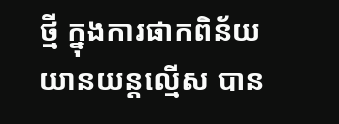ថ្មី ក្នុងការផាកពិន័យ យានយន្តល្មើស បាន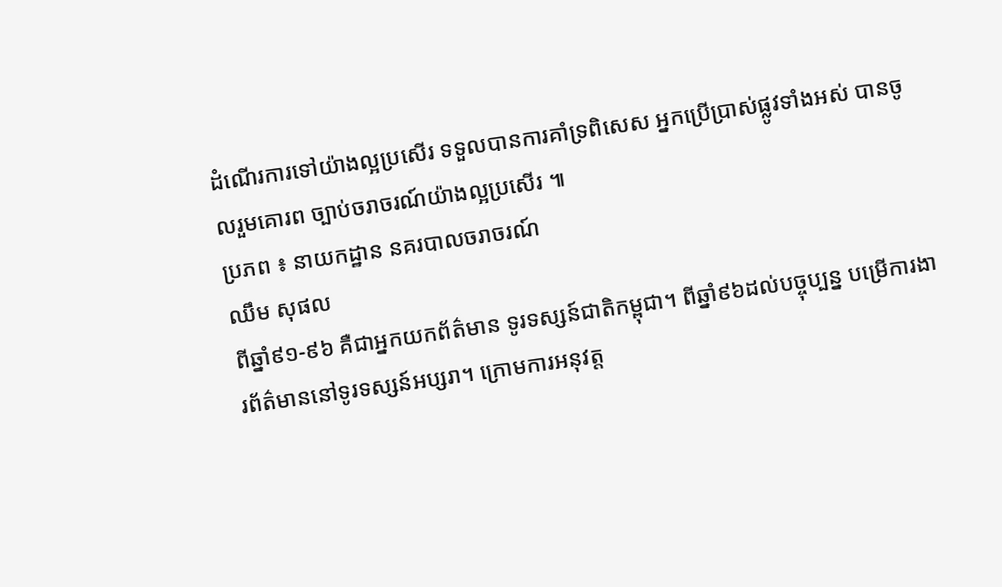ដំណើរការទៅយ៉ាងល្អប្រសើរ ទទួលបានការគាំទ្រពិសេស អ្នកប្រើប្រាស់ផ្លូវទាំងអស់ បានចូលរួមគោរព ច្បាប់ចរាចរណ៍យ៉ាងល្អប្រសើរ ៕
ប្រភព ៖ នាយកដ្ឋាន នគរបាលចរាចរណ៍
ឈឹម សុផល
ពីឆ្នាំ៩១-៩៦ គឺជាអ្នកយកព័ត៌មាន ទូរទស្សន៍ជាតិកម្ពុជា។ ពីឆ្នាំ៩៦ដល់បច្ចុប្បន្ន បម្រើការងារព័ត៌មាននៅទូរទស្សន៍អប្សរា។ ក្រោមការអនុវត្ត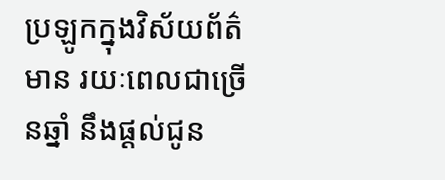ប្រឡូកក្នុងវិស័យព័ត៌មាន រយៈពេលជាច្រើនឆ្នាំ នឹងផ្ដល់ជូន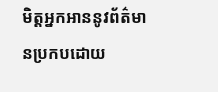មិត្តអ្នកអាននូវព័ត៌មានប្រកបដោយ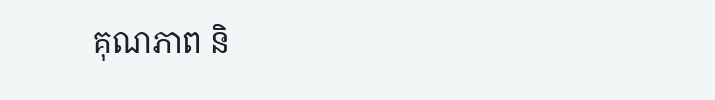គុណភាព និ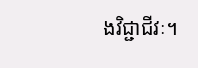ងវិជ្ជាជីវៈ។